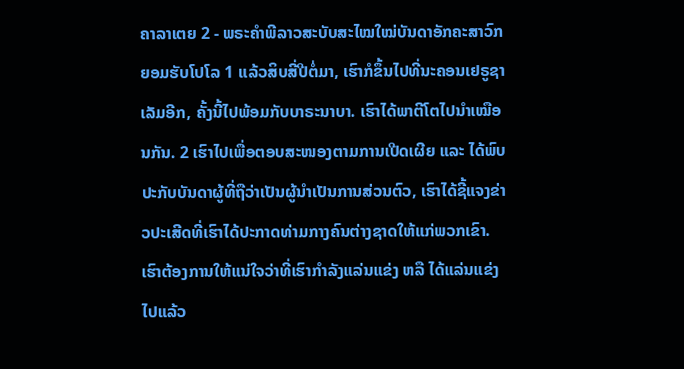ຄາລາເຕຍ 2 - ພຣະຄຳພີລາວສະບັບສະໄໝໃໝ່ບັນດາອັກຄະສາວົກຍອມຮັບໂປໂລ 1 ແລ້ວສິບສີ່ປີຕໍ່ມາ, ເຮົາກໍຂຶ້ນໄປທີ່ນະຄອນເຢຣູຊາເລັມອີກ, ຄັ້ງນີ້ໄປພ້ອມກັບບາຣະນາບາ. ເຮົາໄດ້ພາຕີໂຕໄປນຳເໝືອນກັນ. 2 ເຮົາໄປເພື່ອຕອບສະໜອງຕາມການເປີດເຜີຍ ແລະ ໄດ້ພົບປະກັບບັນດາຜູ້ທີ່ຖືວ່າເປັນຜູ້ນຳເປັນການສ່ວນຕົວ, ເຮົາໄດ້ຊີ້ແຈງຂ່າວປະເສີດທີ່ເຮົາໄດ້ປະກາດທ່າມກາງຄົນຕ່າງຊາດໃຫ້ແກ່ພວກເຂົາ. ເຮົາຕ້ອງການໃຫ້ແນ່ໃຈວ່າທີ່ເຮົາກຳລັງແລ່ນແຂ່ງ ຫລື ໄດ້ແລ່ນແຂ່ງໄປແລ້ວ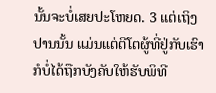ນັ້ນຈະບໍ່ເສຍປະໂຫຍດ. 3 ແຕ່ເຖິງປານນັ້ນ ແມ່ນແຕ່ຕີໂຕຜູ້ທີ່ຢູ່ກັບເຮົາກໍບໍ່ໄດ້ຖືກບັງຄັບໃຫ້ຮັບພິທີ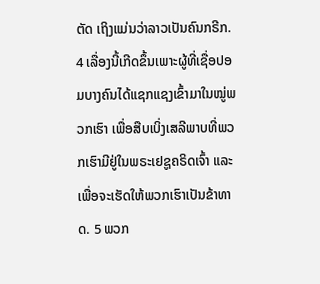ຕັດ ເຖິງແມ່ນວ່າລາວເປັນຄົນກຣີກ. 4 ເລື່ອງນີ້ເກີດຂຶ້ນເພາະຜູ້ທີ່ເຊື່ອປອມບາງຄົນໄດ້ແຊກແຊງເຂົ້າມາໃນໝູ່ພວກເຮົາ ເພື່ອສືບເບິ່ງເສລີພາບທີ່ພວກເຮົາມີຢູ່ໃນພຣະເຢຊູຄຣິດເຈົ້າ ແລະ ເພື່ອຈະເຮັດໃຫ້ພວກເຮົາເປັນຂ້າທາດ. 5 ພວກ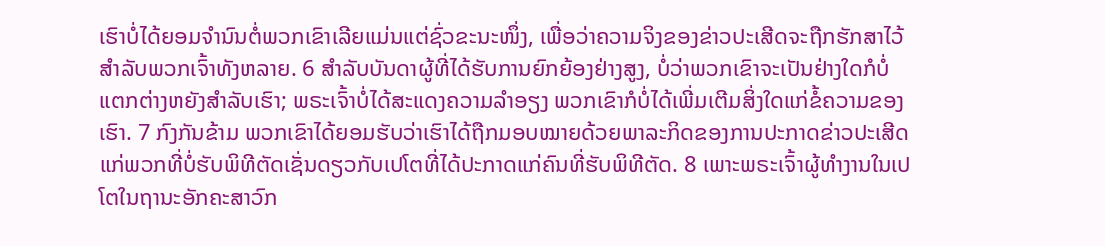ເຮົາບໍ່ໄດ້ຍອມຈຳນົນຕໍ່ພວກເຂົາເລີຍແມ່ນແຕ່ຊົ່ວຂະນະໜຶ່ງ, ເພື່ອວ່າຄວາມຈິງຂອງຂ່າວປະເສີດຈະຖືກຮັກສາໄວ້ສຳລັບພວກເຈົ້າທັງຫລາຍ. 6 ສຳລັບບັນດາຜູ້ທີ່ໄດ້ຮັບການຍົກຍ້ອງຢ່າງສູງ, ບໍ່ວ່າພວກເຂົາຈະເປັນຢ່າງໃດກໍບໍ່ແຕກຕ່າງຫຍັງສຳລັບເຮົາ; ພຣະເຈົ້າບໍ່ໄດ້ສະແດງຄວາມລຳອຽງ ພວກເຂົາກໍບໍ່ໄດ້ເພີ່ມເຕີມສິ່ງໃດແກ່ຂໍ້ຄວາມຂອງເຮົາ. 7 ກົງກັນຂ້າມ ພວກເຂົາໄດ້ຍອມຮັບວ່າເຮົາໄດ້ຖືກມອບໝາຍດ້ວຍພາລະກິດຂອງການປະກາດຂ່າວປະເສີດແກ່ພວກທີ່ບໍ່ຮັບພິທີຕັດເຊັ່ນດຽວກັບເປໂຕທີ່ໄດ້ປະກາດແກ່ຄົນທີ່ຮັບພິທີຕັດ. 8 ເພາະພຣະເຈົ້າຜູ້ທຳງານໃນເປໂຕໃນຖານະອັກຄະສາວົກ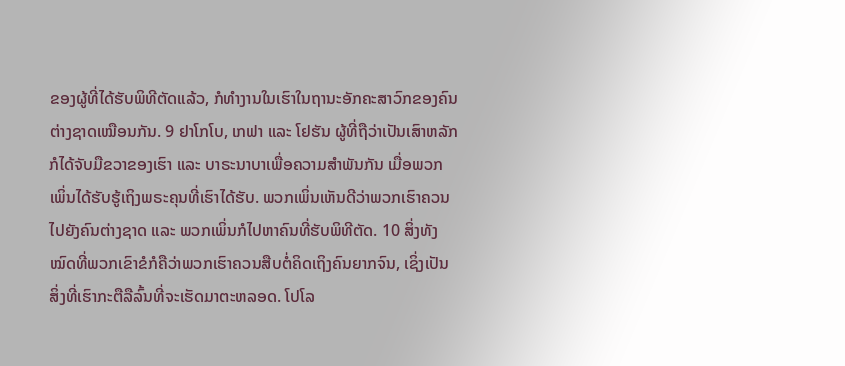ຂອງຜູ້ທີ່ໄດ້ຮັບພິທີຕັດແລ້ວ, ກໍທຳງານໃນເຮົາໃນຖານະອັກຄະສາວົກຂອງຄົນຕ່າງຊາດເໝືອນກັນ. 9 ຢາໂກໂບ, ເກຟາ ແລະ ໂຢຮັນ ຜູ້ທີ່ຖືວ່າເປັນເສົາຫລັກ ກໍໄດ້ຈັບມືຂວາຂອງເຮົາ ແລະ ບາຣະນາບາເພື່ອຄວາມສຳພັນກັນ ເມື່ອພວກເພິ່ນໄດ້ຮັບຮູ້ເຖິງພຣະຄຸນທີ່ເຮົາໄດ້ຮັບ. ພວກເພິ່ນເຫັນດີວ່າພວກເຮົາຄວນໄປຍັງຄົນຕ່າງຊາດ ແລະ ພວກເພິ່ນກໍໄປຫາຄົນທີ່ຮັບພິທີຕັດ. 10 ສິ່ງທັງໝົດທີ່ພວກເຂົາຂໍກໍຄືວ່າພວກເຮົາຄວນສືບຕໍ່ຄິດເຖິງຄົນຍາກຈົນ, ເຊິ່ງເປັນສິ່ງທີ່ເຮົາກະຕືລືລົ້ນທີ່ຈະເຮັດມາຕະຫລອດ. ໂປໂລ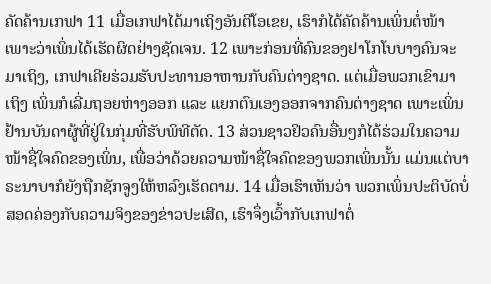ຄັດຄ້ານເກຟາ 11 ເມື່ອເກຟາໄດ້ມາເຖິງອັນຕີໂອເຂຍ, ເຮົາກໍໄດ້ຄັດຄ້ານເພິ່ນຕໍ່ໜ້າ ເພາະວ່າເພິ່ນໄດ້ເຮັດຜິດຢ່າງຊັດເຈນ. 12 ເພາະກ່ອນທີ່ຄົນຂອງຢາໂກໂບບາງຄົນຈະມາເຖິງ, ເກຟາເຄີຍຮ່ວມຮັບປະທານອາຫານກັບຄົນຕ່າງຊາດ. ແຕ່ເມື່ອພວກເຂົາມາເຖິງ ເພິ່ນກໍເລີ່ມຖອຍຫ່າງອອກ ແລະ ແຍກຕົນເອງອອກຈາກຄົນຕ່າງຊາດ ເພາະເພິ່ນຢ້ານບັນດາຜູ້ທີ່ຢູ່ໃນກຸ່ມທີ່ຮັບພິທີຕັດ. 13 ສ່ວນຊາວຢິວຄົນອື່ນໆກໍໄດ້ຮ່ວມໃນຄວາມໜ້າຊື່ໃຈຄົດຂອງເພິ່ນ, ເພື່ອວ່າດ້ວຍຄວາມໜ້າຊື່ໃຈຄົດຂອງພວກເພິ່ນນັ້ນ ແມ່ນແຕ່ບາຣະນາບາກໍຍັງຖືກຊັກຈູງໃຫ້ຫລົງເຮັດຕາມ. 14 ເມື່ອເຮົາເຫັນວ່າ ພວກເພິ່ນປະຕິບັດບໍ່ສອດຄ່ອງກັບຄວາມຈິງຂອງຂ່າວປະເສີດ, ເຮົາຈຶ່ງເວົ້າກັບເກຟາຕໍ່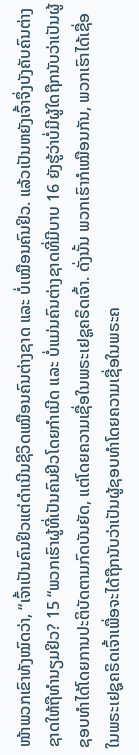ໜ້າພວກເຂົາທັງໝົດວ່າ, “ເຈົ້າເປັນຄົນຢິວແຕ່ດຳເນີນຊີວິດເໝືອນຄົນຕ່າງຊາດ ແລະ ບໍ່ເໝືອນຄົນຢິວ. ແລ້ວເປັນຫຍັງເຈົ້າຈຶ່ງບັງຄັບຄົນຕ່າງຊາດໃຫ້ຖືທຳນຽມຢິວ? 15 “ພວກເຮົາຜູ້ທີ່ເປັນຄົນຢິວໂດຍກຳເນີດ ແລະ ບໍ່ແມ່ນຄົນຕ່າງຊາດທີ່ມີບາບ 16 ຍັງຮູ້ວ່າບໍ່ມີຜູ້ໃດຖືກນັບວ່າເປັນຜູ້ຊອບທຳໄດ້ໂດຍການປະຕິບັດຕາມກົດບັນຍັດ, ແຕ່ໂດຍຄວາມເຊື່ອໃນພຣະເຢຊູຄຣິດເຈົ້າ. ດັ່ງນັ້ນ ພວກເຮົາກໍເໝືອນກັນ, ພວກເຮົາໄດ້ເຊື່ອໃນພຣະເຢຊູຄຣິດເຈົ້າເພື່ອຈະໄດ້ຖືກນັບວ່າເປັນຜູ້ຊອບທຳໂດຍຄວາມເຊື່ອໃນພຣະຄ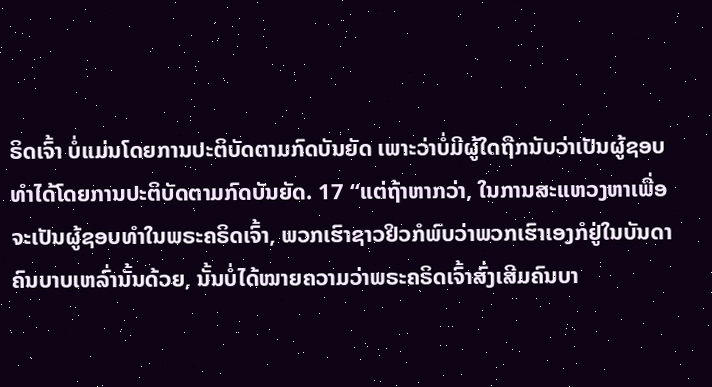ຣິດເຈົ້າ ບໍ່ແມ່ນໂດຍການປະຕິບັດຕາມກົດບັນຍັດ ເພາະວ່າບໍ່ມີຜູ້ໃດຖືກນັບວ່າເປັນຜູ້ຊອບທຳໄດ້ໂດຍການປະຕິບັດຕາມກົດບັນຍັດ. 17 “ແຕ່ຖ້າຫາກວ່າ, ໃນການສະແຫວງຫາເພື່ອຈະເປັນຜູ້ຊອບທຳໃນພຣະຄຣິດເຈົ້າ, ພວກເຮົາຊາວຢິວກໍພົບວ່າພວກເຮົາເອງກໍຢູ່ໃນບັນດາຄົນບາບເຫລົ່ານັ້ນດ້ວຍ, ນັ້ນບໍ່ໄດ້ໝາຍຄວາມວ່າພຣະຄຣິດເຈົ້າສົ່ງເສີມຄົນບາ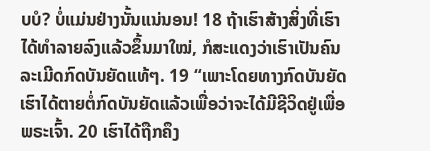ບບໍ? ບໍ່ແມ່ນຢ່າງນັ້ນແນ່ນອນ! 18 ຖ້າເຮົາສ້າງສິ່ງທີ່ເຮົາໄດ້ທຳລາຍລົງແລ້ວຂຶ້ນມາໃໝ່, ກໍສະແດງວ່າເຮົາເປັນຄົນລະເມີດກົດບັນຍັດແທ້ໆ. 19 “ເພາະໂດຍທາງກົດບັນຍັດເຮົາໄດ້ຕາຍຕໍ່ກົດບັນຍັດແລ້ວເພື່ອວ່າຈະໄດ້ມີຊີວິດຢູ່ເພື່ອພຣະເຈົ້າ. 20 ເຮົາໄດ້ຖືກຄຶງ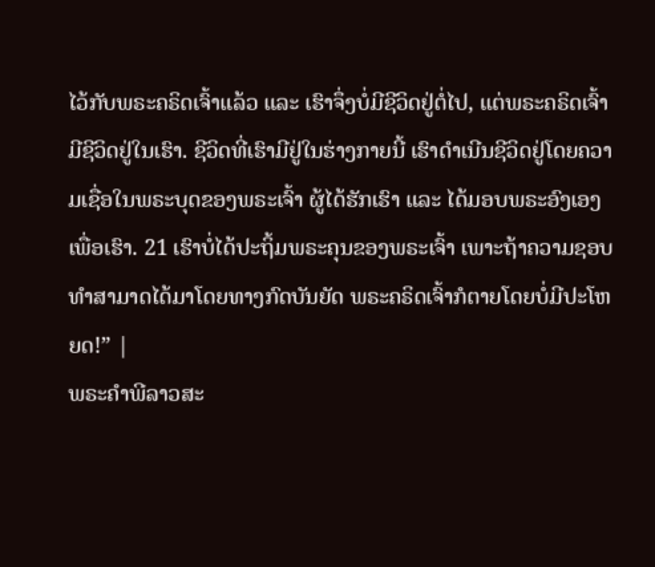ໄວ້ກັບພຣະຄຣິດເຈົ້າແລ້ວ ແລະ ເຮົາຈຶ່ງບໍ່ມີຊີວິດຢູ່ຕໍ່ໄປ, ແຕ່ພຣະຄຣິດເຈົ້າມີຊີວິດຢູ່ໃນເຮົາ. ຊີວິດທີ່ເຮົາມີຢູ່ໃນຮ່າງກາຍນີ້ ເຮົາດໍາເນີນຊີວິດຢູ່ໂດຍຄວາມເຊື່ອໃນພຣະບຸດຂອງພຣະເຈົ້າ ຜູ້ໄດ້ຮັກເຮົາ ແລະ ໄດ້ມອບພຣະອົງເອງເພື່ອເຮົາ. 21 ເຮົາບໍ່ໄດ້ປະຖິ້ມພຣະຄຸນຂອງພຣະເຈົ້າ ເພາະຖ້າຄວາມຊອບທຳສາມາດໄດ້ມາໂດຍທາງກົດບັນຍັດ ພຣະຄຣິດເຈົ້າກໍຕາຍໂດຍບໍ່ມີປະໂຫຍດ!” |
ພຣະຄຳພີລາວສະ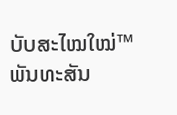ບັບສະໄໝໃໝ່™ ພັນທະສັນ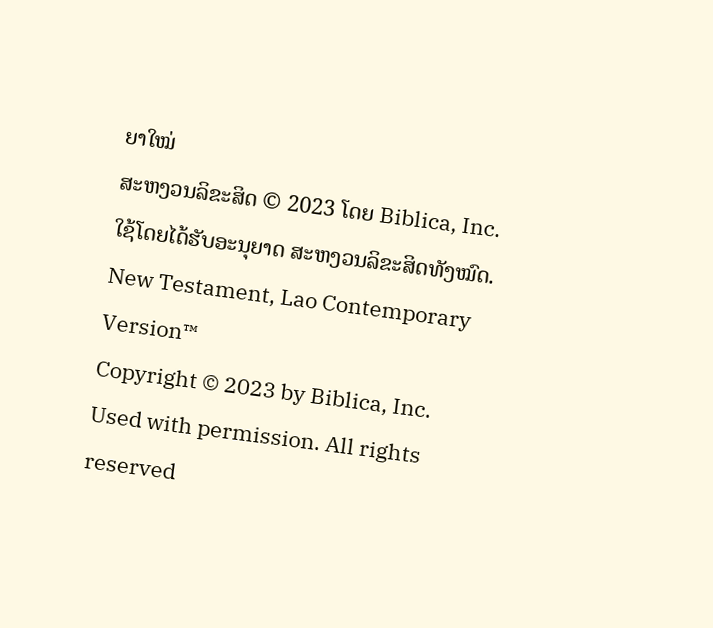ຍາໃໝ່
ສະຫງວນລິຂະສິດ © 2023 ໂດຍ Biblica, Inc.
ໃຊ້ໂດຍໄດ້ຮັບອະນຸຍາດ ສະຫງວນລິຂະສິດທັງໝົດ.
New Testament, Lao Contemporary Version™
Copyright © 2023 by Biblica, Inc.
Used with permission. All rights reserved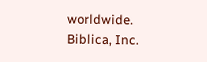worldwide.
Biblica, Inc.